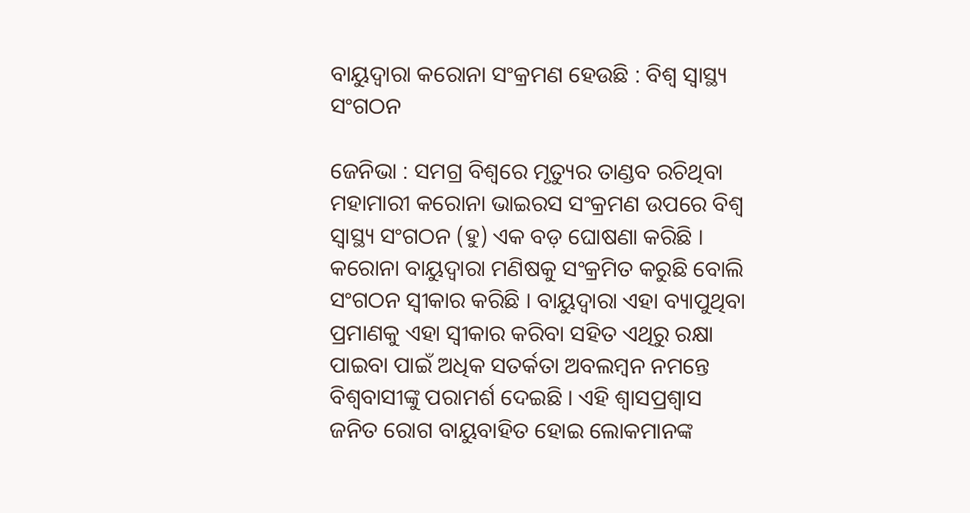ବାୟୁଦ୍ୱାରା କରୋନା ସଂକ୍ରମଣ ହେଉଛି : ବିଶ୍ୱ ସ୍ୱାସ୍ଥ୍ୟ ସଂଗଠନ

ଜେନିଭା : ସମଗ୍ର ବିଶ୍ୱରେ ମୃତ୍ୟୁର ତାଣ୍ଡବ ରଚିଥିବା ମହାମାରୀ କରୋନା ଭାଇରସ ସଂକ୍ରମଣ ଉପରେ ବିଶ୍ୱ ସ୍ୱାସ୍ଥ୍ୟ ସଂଗଠନ (ହୁ) ଏକ ବଡ଼ ଘୋଷଣା କରିଛି । କରୋନା ବାୟୁଦ୍ୱାରା ମଣିଷକୁ ସଂକ୍ରମିତ କରୁଛି ବୋଲି ସଂଗଠନ ସ୍ୱୀକାର କରିଛି । ବାୟୁଦ୍ୱାରା ଏହା ବ୍ୟାପୁଥିବା ପ୍ରମାଣକୁ ଏହା ସ୍ୱୀକାର କରିବା ସହିତ ଏଥିରୁ ରକ୍ଷା ପାଇବା ପାଇଁ ଅଧିକ ସତର୍କତା ଅବଲମ୍ବନ ନମନ୍ତେ ବିଶ୍ୱବାସୀଙ୍କୁ ପରାମର୍ଶ ଦେଇଛି । ଏହି ଶ୍ୱାସପ୍ରଶ୍ୱାସ ଜନିତ ରୋଗ ବାୟୁବାହିତ ହୋଇ ଲୋକମାନଙ୍କ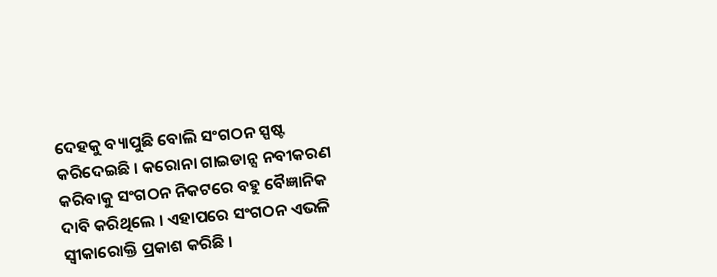ଦେହକୁ ବ୍ୟାପୁଛି ବୋଲି ସଂଗଠନ ସ୍ପଷ୍ଟ କରିଦେଇଛି । କରୋନା ଗାଇଡାନ୍ସ ନବୀକରଣ କରିବାକୁ ସଂଗଠନ ନିକଟରେ ବହୁ ବୈଜ୍ଞାନିକ ଦାବି କରିଥିଲେ । ଏହାପରେ ସଂଗଠନ ଏଭଳି ସ୍ୱୀକାରୋକ୍ତି ପ୍ରକାଶ କରିଛି ।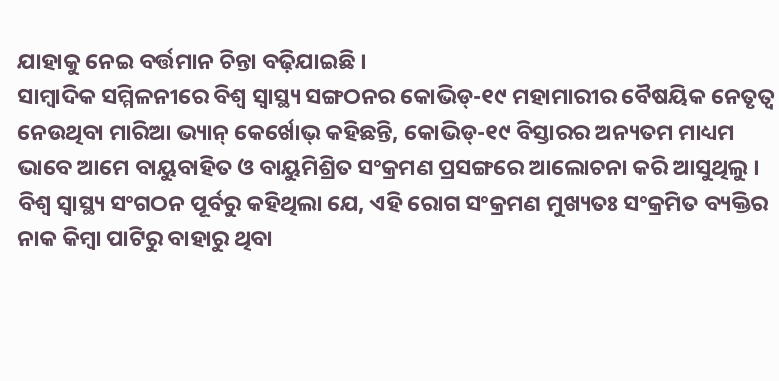ଯାହାକୁ ନେଇ ବର୍ତ୍ତମାନ ଚିନ୍ତା ବଢ଼ିଯାଇଛି ।
ସାମ୍ବାଦିକ ସମ୍ମିଳନୀରେ ବିଶ୍ୱ ସ୍ୱାସ୍ଥ୍ୟ ସଙ୍ଗଠନର କୋଭିଡ୍-୧୯ ମହାମାରୀର ବୈଷୟିକ ନେତୃତ୍ୱ ନେଉଥିବା ମାରିଆ ଭ୍ୟାନ୍ କେର୍ଖୋଭ୍ କହିଛନ୍ତି, କୋଭିଡ୍-୧୯ ବିସ୍ତାରର ଅନ୍ୟତମ ମାଧ୍ୟମ ଭାବେ ଆମେ ବାୟୁବାହିତ ଓ ବାୟୁମିଶ୍ରିତ ସଂକ୍ରମଣ ପ୍ରସଙ୍ଗରେ ଆଲୋଚନା କରି ଆସୁଥିଲୁ । ବିଶ୍ୱ ସ୍ୱାସ୍ଥ୍ୟ ସଂଗଠନ ପୂର୍ବରୁ କହିଥିଲା ଯେ, ଏହି ରୋଗ ସଂକ୍ରମଣ ମୁଖ୍ୟତଃ ସଂକ୍ରମିତ ବ୍ୟକ୍ତିର ନାକ କିମ୍ବା ପାଟିରୁ ବାହାରୁ ଥିବା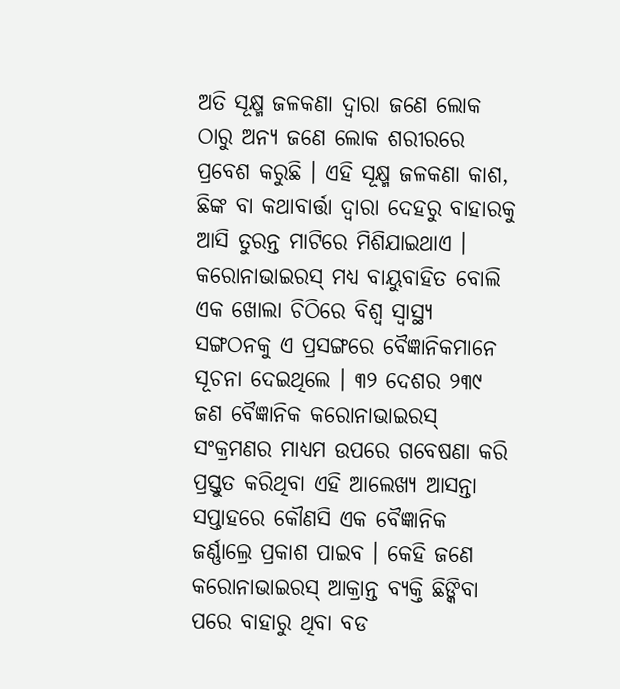ଅତି ସୂକ୍ଷ୍ମ ଜଳକଣା ଦ୍ୱାରା ଜଣେ ଲୋକ ଠାରୁ ଅନ୍ୟ ଜଣେ ଲୋକ ଶରୀରରେ ପ୍ରବେଶ କରୁଛି । ଏହି ସୂକ୍ଷ୍ମ ଜଳକଣା କାଶ, ଛିଙ୍କ ବା କଥାବାର୍ତ୍ତା ଦ୍ୱାରା ଦେହରୁ ବାହାରକୁ ଆସି ତୁରନ୍ତ ମାଟିରେ ମିଶିଯାଇଥାଏ ।
କରୋନାଭାଇରସ୍ ମଧ୍ୟ ବାୟୁବାହିତ ବୋଲି ଏକ ଖୋଲା ଚିଠିରେ ବିଶ୍ୱ ସ୍ୱାସ୍ଥ୍ୟ ସଙ୍ଗଠନକୁ ଏ ପ୍ରସଙ୍ଗରେ ବୈଜ୍ଞାନିକମାନେ ସୂଚନା ଦେଇଥିଲେ । ୩୨ ଦେଶର ୨୩୯ ଜଣ ବୈଜ୍ଞାନିକ କରୋନାଭାଇରସ୍ ସଂକ୍ରମଣର ମାଧ୍ୟମ ଉପରେ ଗବେଷଣା କରି ପ୍ରସ୍ତୁତ କରିଥିବା ଏହି ଆଲେଖ୍ୟ ଆସନ୍ତା ସପ୍ତାହରେ କୌଣସି ଏକ ବୈଜ୍ଞାନିକ ଜର୍ଣ୍ଣାଲ୍ରେ ପ୍ରକାଶ ପାଇବ । କେହି ଜଣେ କରୋନାଭାଇରସ୍ ଆକ୍ରାନ୍ତ ବ୍ୟକ୍ତି ଛିଙ୍କିବା ପରେ ବାହାରୁ ଥିବା ବଡ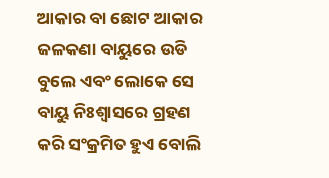ଆକାର ବା ଛୋଟ ଆକାର ଜଳକଣା ବାୟୁରେ ଉଡି ବୁଲେ ଏବଂ ଲୋକେ ସେ ବାୟୁ ନିଃଶ୍ୱାସରେ ଗ୍ରହଣ କରି ସଂକ୍ରମିତ ହୁଏ ବୋଲି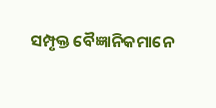ସମ୍ପୃକ୍ତ ବୈଜ୍ଞାନିକମାନେ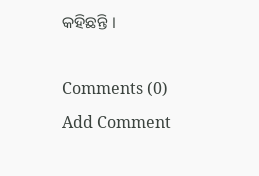କହିଛନ୍ତି ।

Comments (0)
Add Comment